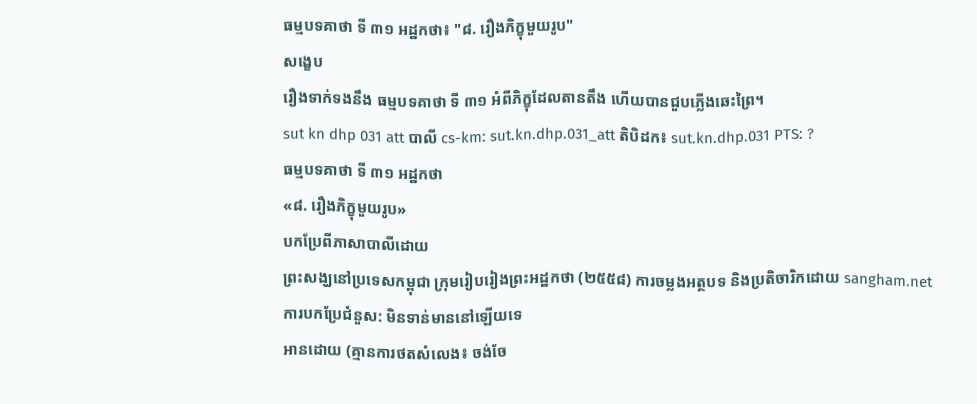ធម្មបទគាថា ទី ៣១ អដ្ឋកថា៖ "៨. រឿងភិក្ខុមួយរូប"
សង្ខេប
រឿងទាក់ទងនឹង ធម្មបទគាថា ទី ៣១ អំពីភិក្ខុដែលតានតឹង ហើយបានជួបភ្លើងឆេះព្រៃ។
sut kn dhp 031 att បាលី cs-km: sut.kn.dhp.031_att តិបិដក៖ sut.kn.dhp.031 PTS: ?
ធម្មបទគាថា ទី ៣១ អដ្ឋកថា
«៨. រឿងភិក្ខុមួយរូប»
បកប្រែពីភាសាបាលីដោយ
ព្រះសង្ឃនៅប្រទេសកម្ពុជា ក្រុមរៀបរៀងព្រះអដ្ឋកថា (២៥៥៨) ការចម្លងអត្ថបទ និងប្រតិចារិកដោយ sangham.net
ការបកប្រែជំនួស: មិនទាន់មាននៅឡើយទេ
អានដោយ (គ្មានការថតសំលេង៖ ចង់ចែ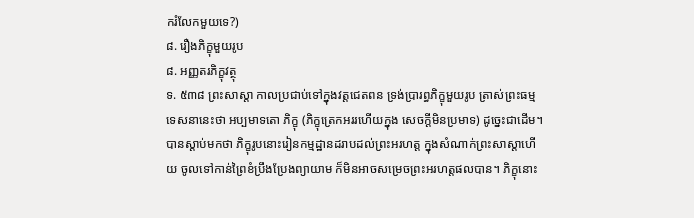ករំលែកមួយទេ?)
៨. រឿងភិក្ខុមួយរូប
៨. អញ្ញតរភិក្ខុវត្ថុ
ទ. ៥៣៨ ព្រះសាស្តា កាលប្រជាប់ទៅក្នុងវត្តជេតពន ទ្រង់ប្រារព្ធភិក្ខុមួយរូប ត្រាស់ព្រះធម្មទេសនានេះថា អប្បមាទតោ ភិក្ខុ (ភិក្ខុត្រេកអររហើយក្នុង សេចក្តីមិនប្រមាទ) ដូច្នេះជាដើម។
បានស្ដាប់មកថា ភិក្ខុរូបនោះរៀនកម្មដ្ឋានដរាបដល់ព្រះអរហត្ត ក្នុងសំណាក់ព្រះសាស្តាហើយ ចូលទៅកាន់ព្រៃខំប្រឹងប្រែងព្យាយាម ក៏មិនអាចសម្រេចព្រះអរហត្តផលបាន។ ភិក្ខុនោះ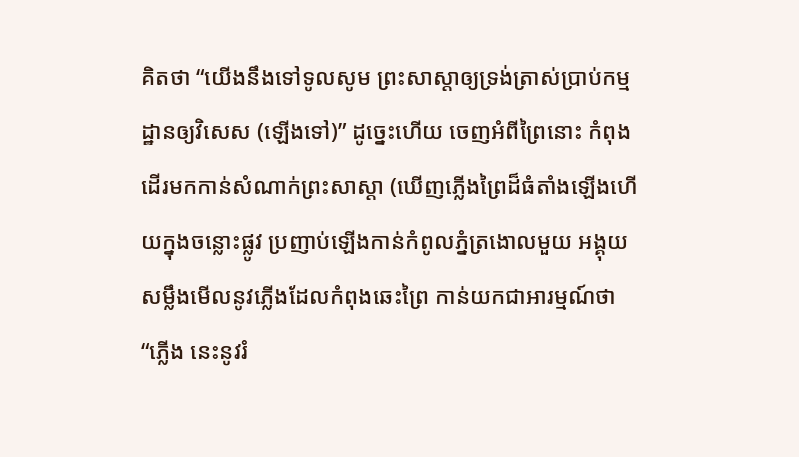គិតថា “យើងនឹងទៅទូលសូម ព្រះសាស្តាឲ្យទ្រង់ត្រាស់ប្រាប់កម្មដ្ឋានឲ្យវិសេស (ឡើងទៅ)” ដូច្នេះហើយ ចេញអំពីព្រៃនោះ កំពុងដើរមកកាន់សំណាក់ព្រះសាស្តា (ឃើញភ្លើងព្រៃដ៏ធំតាំងឡើងហើយក្នុងចន្លោះផ្លូវ ប្រញាប់ឡើងកាន់កំពូលភ្នំត្រងោលមួយ អង្គុយសម្លឹងមើលនូវភ្លើងដែលកំពុងឆេះព្រៃ កាន់យកជាអារម្មណ៍ថា “ភ្លើង នេះនូវរំ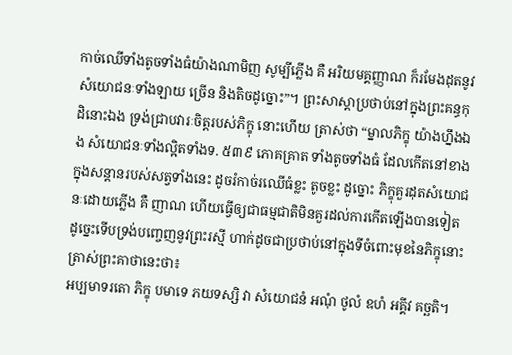កាច់ឈើទាំងតូចទាំងធំយ៉ាងណាមិញ សូម្បីភ្លើង គឺ អរិយមគ្គញ្ញាណ ក៏រមែងដុតនូវសំយោជនៈទាំងឡាយ ច្រើន និងតិចដូច្នោះ”។ ព្រះសាស្តាប្រថាប់នៅក្នុងព្រះគន្ធកុដិនោះឯង ទ្រង់ជ្រាបវារៈចិត្តរបស់ភិក្ខុ នោះហើយ ត្រាស់ថា “ម្នាលភិក្ខុ យ៉ាងហ្នឹងឯង សំយោជនៈទាំងល្អិតទាំងទ. ៥៣៩ ភោគគ្រាត ទាំងតូចទាំងធំ ដែលកើតនៅខាងក្នុងសន្តានរបស់សត្វទាំងនេះ ដូចរំកាច់រឈើធំខ្លះ តូចខ្លះ ដូច្នោះ ភិក្ខុគួរដុតសំយោជនៈដោយភ្លើង គឺ ញាណ ហើយធ្វើឲ្យជាធម្មជាតិមិនគួរដល់ការកើតឡើងបានទៀត ដូច្នេះទើបទ្រង់បញ្ចេញនូវព្រះរស្មី ហាក់ដូចជាប្រថាប់នៅក្នុងទីចំពោះមុខនៃភិក្ខុនោះ ត្រាស់ព្រះគាថានេះថា៖
អប្បមាទរតោ ភិក្ខុ បមាទេ ភយទស្សិ វា សំយោជនំ អណុំ ថូលំ ឧហំ អគ្គីវ គច្ឆតិ។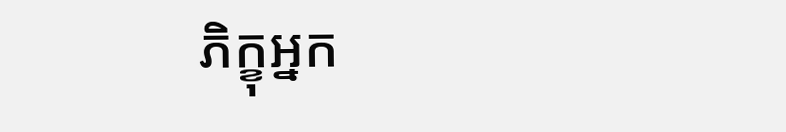ភិក្ខុអ្នក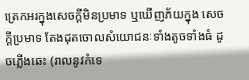ត្រេកអរក្នុងសេចក្តីមិនប្រមាទ ឬឃើញភ័យក្នុង សេចក្តីប្រមាទ តែងដុតចោលសំយោជនៈទាំងតូចទាំងធំ ដូចភ្លើងឆេះ (រាលនូវកំទេ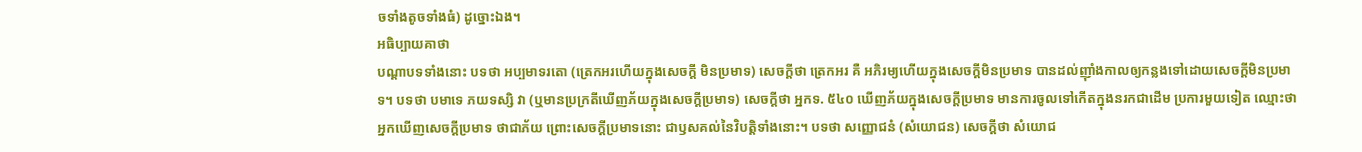ចទាំងតូចទាំងធំ) ដូច្នោះឯង។
អធិប្បាយគាថា
បណ្ដាបទទាំងនោះ បទថា អប្បមាទរតោ (ត្រេកអរហើយក្នុងសេចក្តី មិនប្រមាទ) សេចក្តីថា ត្រេកអរ គឺ អភិរម្យហើយក្នុងសេចក្តីមិនប្រមាទ បានដល់ញ៉ាំងកាលឲ្យកន្លងទៅដោយសេចក្តីមិនប្រមាទ។ បទថា បមាទេ ភយទស្សិ វា (ឬមានប្រក្រតីឃើញភ័យក្នុងសេចក្តីប្រមាទ) សេចក្តីថា អ្នកទ. ៥៤០ ឃើញភ័យក្នុងសេចក្តីប្រមាទ មានការចូលទៅកើតក្នុងនរកជាដើម ប្រការមួយទៀត ឈ្មោះថា អ្នកឃើញសេចក្តីប្រមាទ ថាជាភ័យ ព្រោះសេចក្តីប្រមាទនោះ ជាឫសគល់នៃវិបត្តិទាំងនោះ។ បទថា សញ្ញោជនំ (សំយោជន) សេចក្តីថា សំយោជ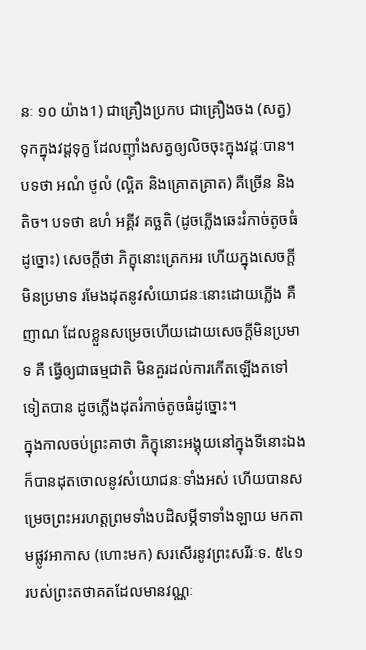នៈ ១០ យ៉ាង1) ជាគ្រឿងប្រកប ជាគ្រឿងចង (សត្វ) ទុកក្នុងវដ្តទុក្ខ ដែលញ៉ាំងសត្វឲ្យលិចចុះក្នុងវដ្តៈបាន។ បទថា អណំ ថូលំ (ល្អិត និងគ្រោតគ្រាត) គឺច្រើន និងតិច។ បទថា ឧហំ អគ្គីវ គច្ឆតិ (ដូចភ្លើងឆេះរំកាច់តូចធំដូច្នោះ) សេចក្តីថា ភិក្ខុនោះត្រេកអរ ហើយក្នុងសេចក្តីមិនប្រមាទ រមែងដុតនូវសំយោជនៈនោះដោយភ្លើង គឺ ញាណ ដែលខ្លួនសម្រេចហើយដោយសេចក្តីមិនប្រមាទ គឺ ធ្វើឲ្យជាធម្មជាតិ មិនគួរដល់ការកើតឡើងតទៅទៀតបាន ដូចភ្លើងដុតរំកាច់តូចធំដូច្នោះ។
ក្នុងកាលចប់ព្រះគាថា ភិក្ខុនោះអង្គុយនៅក្នុងទីនោះឯង ក៏បានដុតចោលនូវសំយោជនៈទាំងអស់ ហើយបានសម្រេចព្រះអរហត្តព្រមទាំងបដិសម្ភីទាទាំងឡាយ មកតាមផ្លូវអាកាស (ហោះមក) សរសើរនូវព្រះសរីរៈទ. ៥៤១ របស់ព្រះតថាគតដែលមានវណ្ណៈ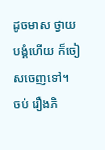ដូចមាស ថ្វាយបង្គំហើយ ក៏ចៀសចេញទៅ។
ចប់ រឿងភិ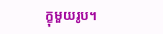ក្ខុមួយរូប។